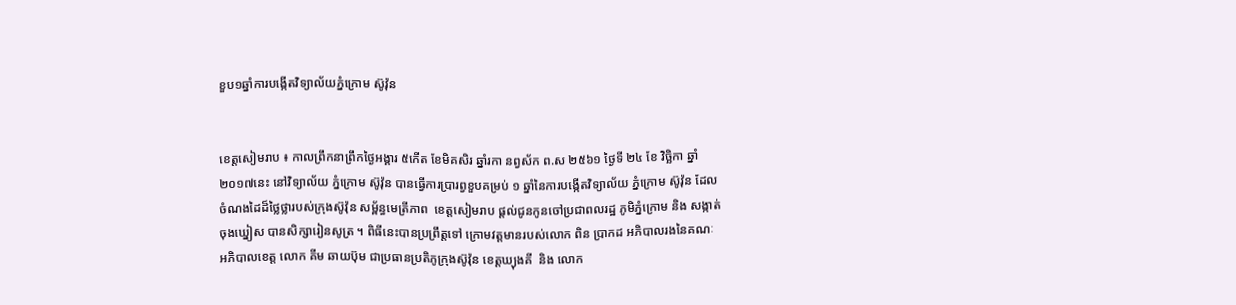ខួប១ឆ្នាំការបង្កើតវិទ្យាល័យភ្នំក្រោម ស៊ូវ៉ុន


ខេត្តសៀមរាប ៖ កាលព្រឹកនាព្រឹកថ្ងៃអង្គារ ៥កើត ខែមិគសិរ ឆ្នាំរកា នព្វស័ក ព.ស ២៥៦១ ថ្ងៃទី ២៤ ខែ វិច្ឆិកា ឆ្នាំ២០១៧នេះ នៅវិទ្យាល័យ ភ្នំក្រោម ស៊ូវ៉ុន បានធ្វើការប្រារព្វខួបគម្រប់ ១ ឆ្នាំនៃការបង្កើតវិទ្យាល័យ ភ្នំក្រោម ស៊ូវ៉ុន ដែលចំណងដៃដ៏ថ្លៃថ្លារបស់ក្រុងស៊ូវ៉ុន សម្ព័ន្ធមេត្រីភាព  ខេត្តសៀមរាប ផ្តល់ជូនកូនចៅប្រជាពលរដ្ឋ ភូមិភ្នំក្រោម និង សង្កាត់ចុងឃ្នៀស បានសិក្សារៀនសូត្រ ។ ពិធីនេះបានប្រព្រឹត្តទៅ ក្រោមវត្តមានរបស់លោក ពិន ប្រាកដ អភិបាលរងនៃគណៈអភិបាលខេត្ត លោក គីម ឆាយប៊ុម ជាប្រធានប្រតិភូក្រុងស៊ូវ៉ុន ខេត្តឃ្យុងគី  និង លោក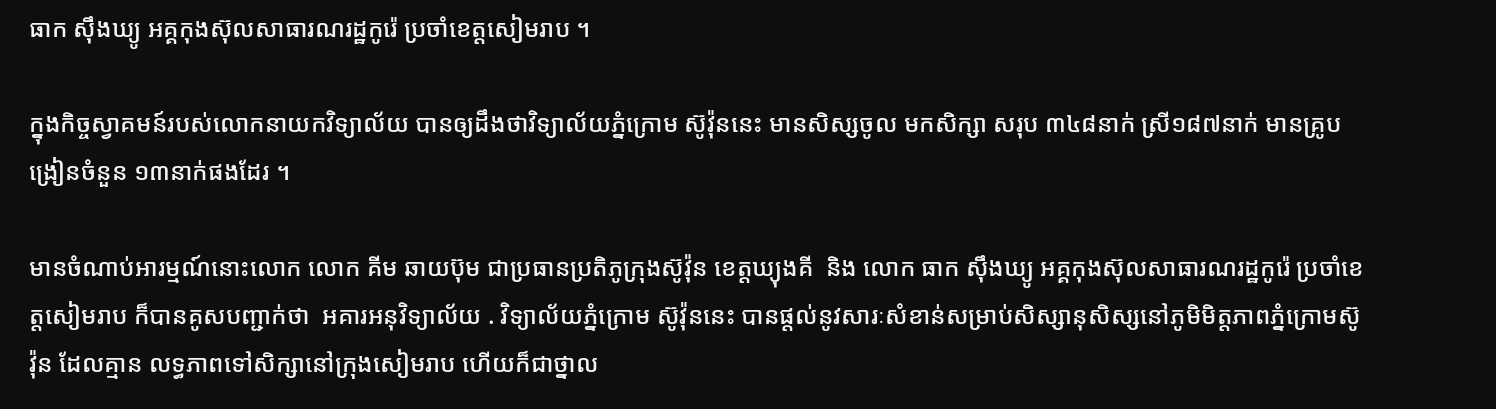ធាក ស៊ឹងឃ្យូ អគ្គកុងស៊ុលសាធារណរដ្ឋកូរ៉េ ប្រចាំខេត្តសៀមរាប ។

ក្នុងកិច្ចស្វាគមន៍របស់លោកនាយកវិទ្យាល័យ បានឲ្យដឹងថាវិទ្យាល័យភ្នំក្រោម ស៊ូវ៉ុននេះ មានសិស្សចូល មកសិក្សា សរុប ៣៤៨នាក់ ស្រី១៨៧នាក់ មានគ្រូបង្រៀនចំនួន ១៣នាក់ផងដែរ ។

មានចំណាប់អារម្មណ៍នោះលោក លោក គីម ឆាយប៊ុម ជាប្រធានប្រតិភូក្រុងស៊ូវ៉ុន ខេត្តឃ្យុងគី  និង លោក ធាក ស៊ឹងឃ្យូ អគ្គកុងស៊ុលសាធារណរដ្ឋកូរ៉េ ប្រចាំខេត្តសៀមរាប ក៏បានគូសបញ្ជាក់ថា  អគារអនុវិទ្យាល័យ . វិទ្យាល័យភ្នំក្រោម ស៊ូវ៉ុននេះ បានផ្តល់នូវសារៈសំខាន់សម្រាប់សិស្សានុសិស្សនៅភូមិមិត្តភាពភ្នំក្រោមស៊ូវ៉ុន ដែលគ្មាន លទ្ធភាពទៅសិក្សានៅក្រុងសៀមរាប ហើយក៏ជាថ្នាល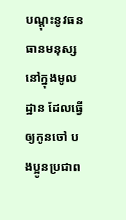បណ្តុះនូវធនធានមនុស្សនៅក្នុងមូលដ្ឋាន ដែលធ្វើឲ្យកូនចៅ បងប្អូនប្រជាព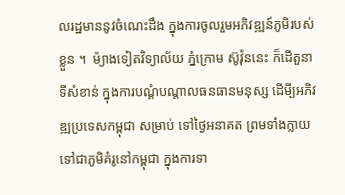លរដ្ឋមាននូវចំណេះដឹង ក្នុងការចូលរួមអភិវឌ្ឍន៍ភូមិរបស់ខ្លួន ។  ម៉្យាងទៀតវិទ្យាល័យ ភ្នំក្រោម ស៊ូវ៉ុននេះ ក៏ដើតួនាទីសំខាន់ ក្នុងការបណ្តំបណ្តាលធនធានមនុស្ស ដើមី្បអភិវឌ្ឍប្រទេសកម្ពុជា សម្រាប់ ទៅថ្ងៃអនាគត ព្រមទាំងក្លាយទៅជាភូមិគំរូនៅកម្ពុជា ក្នុងការទា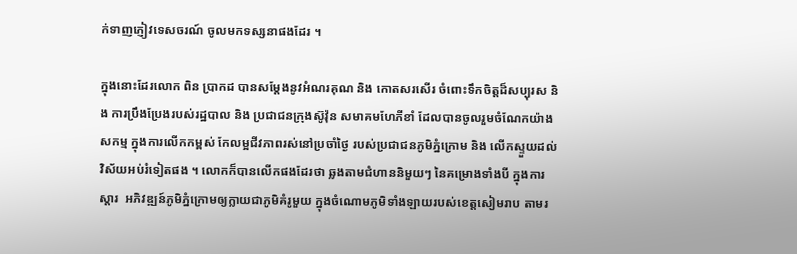ក់ទាញភ្ញៀវទេសចរណ៍ ចូលមកទស្សនាផងដែរ ។

ក្នុងនោះដែរលោក ពិន ប្រាកដ បានសម្តែងនូវអំណរគុណ និង កោតសរសើរ ចំពោះទឹកចិត្តដ៏សប្បុរស និង ការប្រឹងប្រែងរបស់រដ្ឋបាល និង ប្រជាជនក្រុងស៊ូវ៉ុន សមាគមហែភីខាំ ដែលបានចូលរួមចំណែកយ៉ាងសកម្ម ក្នុងការលើកកម្ពស់ កែលម្អជីវភាពរស់នៅប្រចាំថ្ងៃ របស់ប្រជាជនភូមិភ្នំក្រោម និង លើកស្ទួយដល់វិស័យអប់រំទៀតផង ។ លោកក៏បានលើកផងដែរថា ឆ្លងតាមជំហាននិមួយៗ នៃគម្រោងទាំងបី ក្នុងការស្តារ  អភិវឌ្ឍន៍ភូមិភ្នំក្រោមឲ្យក្លាយជាភូមិគំរូមួយ ក្នុងចំណោមភូមិទាំងឡាយរបស់ខេត្តសៀមរាប តាមរ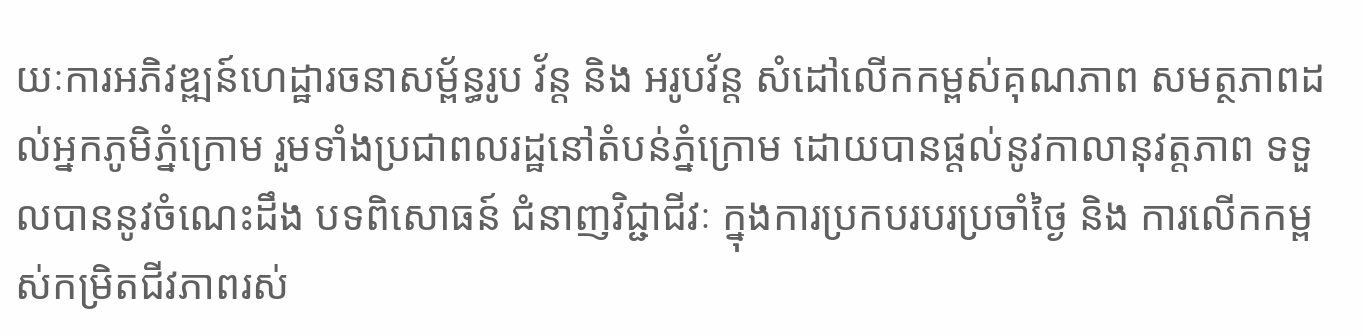យៈការអភិវឌ្ឍន៍ហេដ្ឋារចនាសម្ព័ន្ធរូប វ័ន្ត និង អរូបវ័ន្ត សំដៅលើកកម្ពស់គុណភាព សមត្ថភាពដល់អ្នកភូមិភ្នំក្រោម រួមទាំងប្រជាពលរដ្ឋនៅតំបន់ភ្នំក្រោម ដោយបានផ្តល់នូវកាលានុវត្តភាព ទទួលបាននូវចំណេះដឹង បទពិសោធន៍ ជំនាញវិជ្ជាជីវៈ ក្នុងការប្រកបរបរប្រចាំថ្ងៃ និង ការលើកកម្ពស់កម្រិតជីវភាពរស់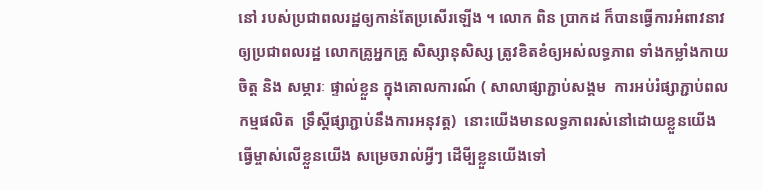នៅ របស់ប្រជាពលរដ្ឋឲ្យកាន់តែប្រសើរឡើង ។ លោក ពិន ប្រាកដ ក៏បានធ្វើការអំពាវនាវ ឲ្យប្រជាពលរដ្ឋ លោកគ្រូអ្នកគ្រូ សិស្សានុសិស្ស ត្រូវខិតខំឲ្យអស់លទ្ធភាព ទាំងកម្លាំងកាយចិត្ត និង សម្ភារៈ ផ្ទាល់ខ្លួន ក្នុងគោលការណ៍ ( សាលាផ្សាភ្ជាប់សង្គម  ការអប់រំផ្សាភ្ជាប់ពលកម្មផលិត  ទ្រឹស្តីផ្សាភ្ជាប់នឹងការអនុវត្ត)  នោះយើងមានលទ្ធភាពរស់នៅដោយខ្លួនយើង ធ្វើម្ចាស់លើខ្លួនយើង សម្រេចរាល់អ្វីៗ ដើមី្បខ្លួនយើងទៅ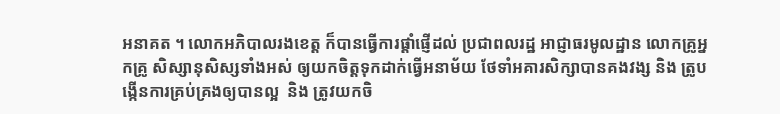អនាគត ។ លោកអភិបាលរងខេត្ត ក៏បានធ្វើការផ្តាំផ្ញើដល់ ប្រជាពលរដ្ឋ អាជ្ញាធរមូលដ្ឋាន លោកគ្រូអ្នកគ្រូ សិស្សានុសិស្សទាំងអស់ ឲ្យយកចិត្តទុកដាក់ធ្វើអនាម័យ ថែទាំអគារសិក្សាបានគងវង្ស និង ត្រូបង្កើនការគ្រប់គ្រងឲ្យបានល្អ  និង ត្រូវយកចិ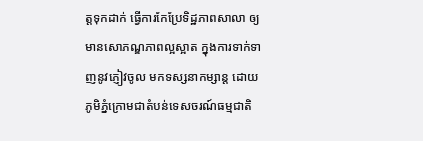ត្តទុកដាក់ ធ្វើការកែប្រែទិដ្ឋភាពសាលា ឲ្យមានសោភណ្ឌភាពល្អស្អាត ក្នុងការទាក់ទាញនូវភ្ញៀវចូល មកទស្សនាកម្សាន្ត ដោយភូមិភ្នំក្រោមជាតំបន់ទេសចរណ៍ធម្មជាតិ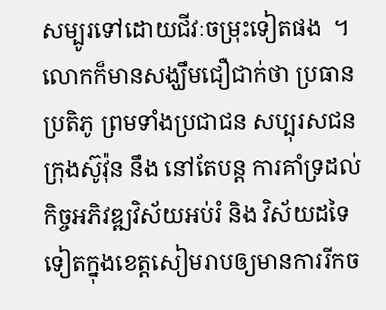សម្បូរទៅដោយជីវៈចម្រុះទៀតផង  ។ លោកក៏មានសង្ឃឹមជឿជាក់ថា ប្រធានប្រតិភូ ព្រមទាំងប្រជាជន សប្បុរសជនក្រុងស៊ូវ៉ុន នឹង នៅតែបន្ត ការគាំទ្រដល់កិច្ចអភិវឌ្ឍវិស័យអប់រំ និង វិស័យដទៃទៀតក្នុងខេត្តសៀមរាបឲ្យមានការរីកច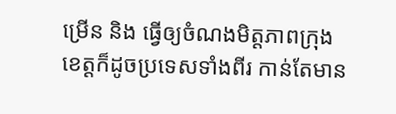ម្រើន និង ធ្វើឲ្យចំណងមិត្តភាពក្រុង ខេត្តក៏ដូចប្រទេសទាំងពីរ កាន់តែមាន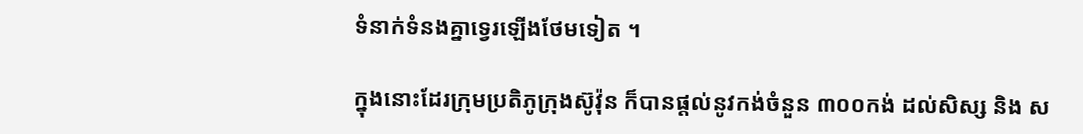ទំនាក់ទំនងគ្នាទ្វេរឡើងថែមទៀត ។

ក្នុងនោះដែរក្រុមប្រតិភូក្រុងស៊ូវ៉ុន ក៏បានផ្តល់នូវកង់ចំនួន ៣០០កង់ ដល់សិស្ស និង ស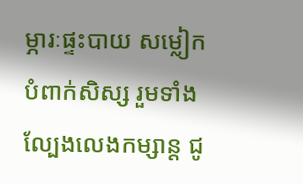ម្ភារៈផ្ទះបាយ សម្លៀកបំពាក់សិស្ស រួមទាំងល្បែងលេងកម្សាន្ត ជូ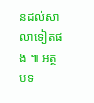នដល់សាលាទៀតផង ៕ អត្ថបទ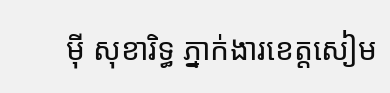ម៉ី សុខារិទ្ធ ភ្នាក់ងារខេត្តសៀម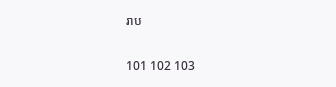រាប

101 102 103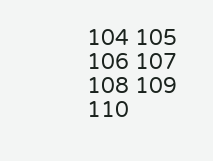104 105 106 107 108 109 110